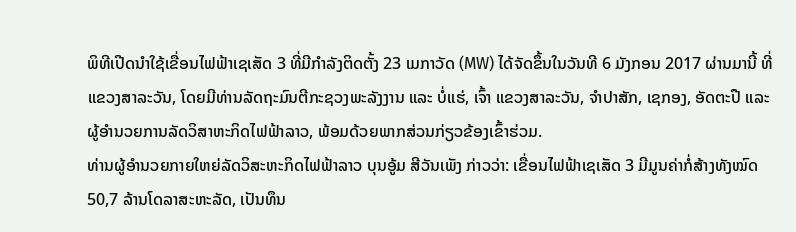ພິທີເປີດນຳໃຊ້ເຂື່ອນໄຟຟ້າເຊເສັດ 3 ທີ່ມີກຳລັງຕິດຕັ້ງ 23 ເມກາວັດ (MW) ໄດ້ຈັດຂຶ້ນໃນວັນທີ 6 ມັງກອນ 2017 ຜ່ານມານີ້ ທີ່ແຂວງສາລະວັນ, ໂດຍມີທ່ານລັດຖະມົນຕີກະຊວງພະລັງງານ ແລະ ບໍ່ແຮ່, ເຈົ້າ ແຂວງສາລະວັນ, ຈໍາປາສັກ, ເຊກອງ, ອັດຕະປື ແລະ ຜູ້ອຳນວຍການລັດວິສາຫະກິດໄຟຟ້າລາວ, ພ້ອມດ້ວຍພາກສ່ວນກ່ຽວຂ້ອງເຂົ້າຮ່ວມ.
ທ່ານຜູ້ອຳນວຍກາຍໃຫຍ່ລັດວິສະຫະກິດໄຟຟ້າລາວ ບຸນອູ້ມ ສີວັນເພັງ ກ່າວວ່າ: ເຂື່ອນໄຟຟ້າເຊເສັດ 3 ມີມູນຄ່າກໍ່ສ້າງທັງໝົດ 50,7 ລ້ານໂດລາສະຫະລັດ, ເປັນທຶນ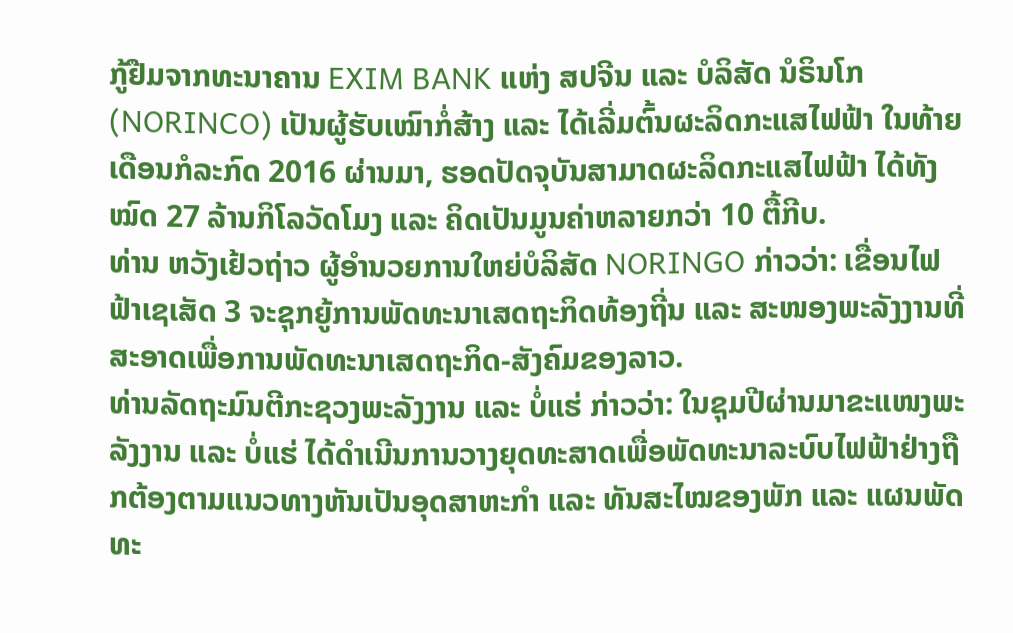ກູ້ຢືມຈາກທະນາຄານ EXIM BANK ແຫ່ງ ສປຈີນ ແລະ ບໍລິສັດ ນໍຣິນໂກ (NORINCO) ເປັນຜູ້ຮັບເໝົາກໍ່ສ້າງ ແລະ ໄດ້ເລີ່ມຕົ້ນຜະລິດກະແສໄຟຟ້າ ໃນທ້າຍເດືອນກໍລະກົດ 2016 ຜ່ານມາ, ຮອດປັດຈຸບັນສາມາດຜະລິດກະແສໄຟຟ້າ ໄດ້ທັງໝົດ 27 ລ້ານກິໂລວັດໂມງ ແລະ ຄິດເປັນມູນຄ່າຫລາຍກວ່າ 10 ຕື້ກີບ.
ທ່ານ ຫວັງເຢ້ວຖ່າວ ຜູ້ອຳນວຍການໃຫຍ່ບໍລິສັດ NORINGO ກ່າວວ່າ: ເຂື່ອນໄຟຟ້າເຊເສັດ 3 ຈະຊຸກຍູ້ການພັດທະນາເສດຖະກິດທ້ອງຖີ່ນ ແລະ ສະໜອງພະລັງງານທີ່ສະອາດເພື່ອການພັດທະນາເສດຖະກິດ-ສັງຄົມຂອງລາວ.
ທ່ານລັດຖະມົນຕີກະຊວງພະລັງງານ ແລະ ບໍ່ແຮ່ ກ່າວວ່າ: ໃນຊຸມປີຜ່ານມາຂະແໜງພະລັງງານ ແລະ ບໍ່ແຮ່ ໄດ້ດຳເນີນການວາງຍຸດທະສາດເພື່ອພັດທະນາລະບົບໄຟຟ້າຢ່າງຖືກຕ້ອງຕາມແນວທາງຫັນເປັນອຸດສາຫະກໍາ ແລະ ທັນສະໄໝຂອງພັກ ແລະ ແຜນພັດທະ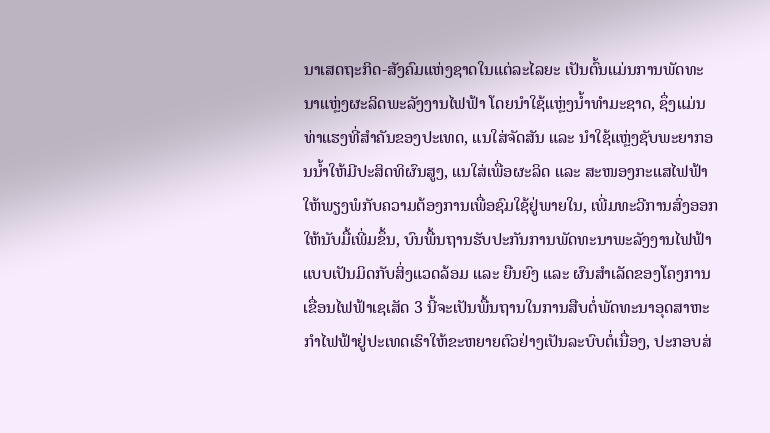ນາເສດຖະກິດ-ສັງຄົມແຫ່ງຊາດໃນແຕ່ລະໄລຍະ ເປັນຕົ້ນແມ່ນການພັດທະນາແຫຼ່ງຜະລິດພະລັງງານໄຟຟ້າ ໂດຍນໍາໃຊ້ແຫຼ່ງນໍ້າທໍາມະຊາດ, ຊຶ່ງແມ່ນທ່າແຮງທີ່ສໍາຄັນຂອງປະເທດ, ແນໃສ່ຈັດສັນ ແລະ ນຳໃຊ້ແຫຼ່ງຊັບພະຍາກອນນ້ຳໃຫ້ມີປະສິດທິຜົນສູງ, ແນໃສ່ເພື່ອຜະລິດ ແລະ ສະໜອງກະແສໄຟຟ້າໃຫ້ພຽງພໍກັບຄວາມຕ້ອງການເພື່ອຊົມໃຊ້ຢູ່ພາຍໃນ, ເພີ່ມທະວີການສົ່ງອອກໃຫ້ນັບມື້ເພີ່ມຂຶ້ນ, ບົນພື້ນຖານຮັບປະກັນການພັດທະນາພະລັງງານໄຟຟ້າແບບເປັນມິດກັບສິ່ງແວດລ້ອມ ແລະ ຍືນຍົງ ແລະ ຜົນສຳເລັດຂອງໂຄງການເຂື່ອນໄຟຟ້າເຊເສັດ 3 ນີ້ຈະເປັນພື້ນຖານໃນການສືບຕໍ່ພັດທະນາອຸດສາຫະກຳໄຟຟ້າຢູ່ປະເທດເຮົາໃຫ້ຂະຫຍາຍຕົວຢ່າງເປັນລະບົບຕໍ່ເນື່ອງ, ປະກອບສ່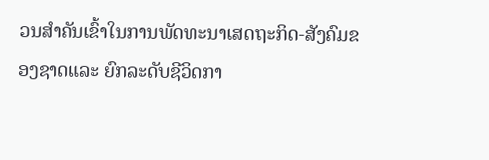ວນສຳຄັນເຂົ້າໃນການພັດທະນາເສດຖະກິດ-ສັງຄົມຂອງຊາດແລະ ຍົກລະດັບຊີວິດກາ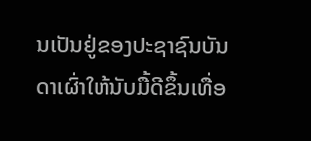ນເປັນຢູ່ຂອງປະຊາຊົນບັນດາເຜົ່າໃຫ້ນັບມື້ດີຂຶ້ນເທື່ອ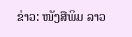ຂ່າວ: ໜັງສືພິມ ລາວ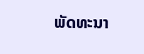ພັດທະນາ